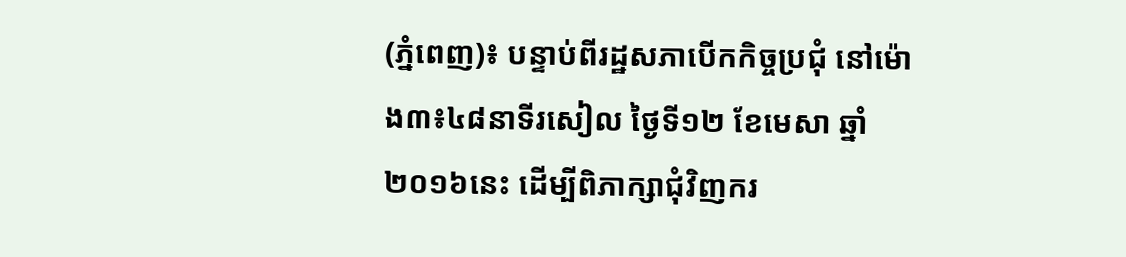(ភ្នំពេញ)៖ បន្ទាប់ពីរដ្ឋសភាបើកកិច្ចប្រជុំ នៅម៉ោង៣៖៤៨នាទីរសៀល ថ្ងៃទី១២ ខែមេសា ឆ្នាំ២០១៦នេះ ដើម្បីពិភាក្សាជុំវិញករ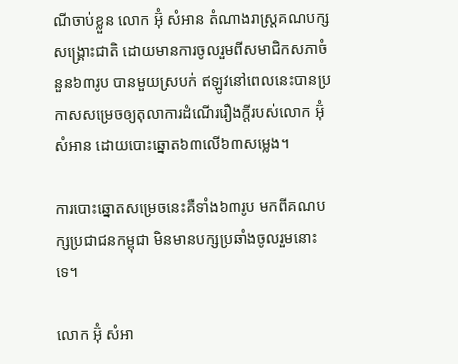ណីចាប់ខ្លួន លោក អ៊ុំ សំអាន តំណាងរាស្រ្តគណបក្សសង្រ្គោះជាតិ ដោយមានការចូលរួមពីសមាជិកសភាចំនួន៦៣រូប បានមួយស្របក់ ឥឡូវនៅពេលនេះបានប្រកាសសម្រេចឲ្យតុលាការដំណើររឿងក្តីរបស់លោក អ៊ុំ សំអាន ដោយបោះឆ្នោត៦៣លើ៦៣សម្លេង។

ការបោះឆ្នោតសម្រេចនេះគឺទាំង៦៣រូប មកពីគណបក្សប្រជាជនកម្ពុជា មិនមានបក្សប្រឆាំងចូលរួមនោះទេ។

លោក អ៊ុំ សំអា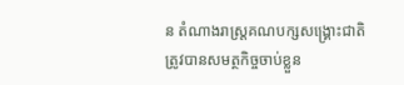ន តំណាងរាស្រ្តគណបក្សសង្រ្គោះជាតិ ត្រូវបានសមត្ថកិច្ចចាប់ខ្លួន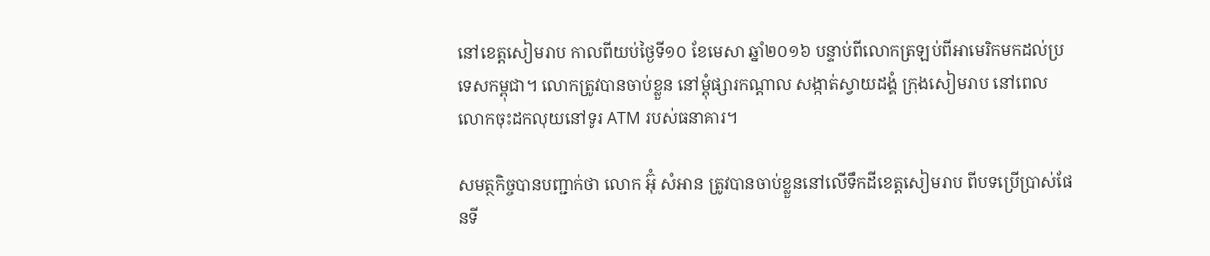នៅខេត្តសៀមរាប កាលពីយប់ថ្ងៃទី១០ ខែមេសា ឆ្នាំ២០១៦ បន្ទាប់ពីលោកត្រឡប់ពីអាមេរិកមកដល់ប្រទេសកម្ពុជា។ លោកត្រូវបានចាប់ខ្លួន នៅម្តុំផ្សារកណ្តាល សង្កាត់ស្វាយដង្គំ ក្រុងសៀមរាប នៅពេលលោកចុះដកលុយនៅទូរ ATM របស់ធនាគារ។

សមត្ថកិច្ចបានបញ្ជាក់ថា លោក អ៊ុំ សំអាន ត្រូវបានចាប់ខ្លួននៅលើទឹកដីខេត្តសៀមរាប ពីបទប្រើប្រាស់ផែនទី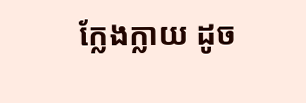ក្លែងក្លាយ ដូច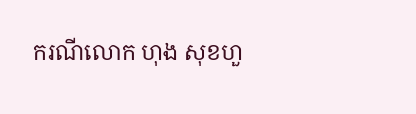ករណីលោក ហុង សុខហួ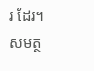រ ដែរ។ សមត្ថ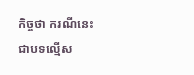កិច្ចថា ករណីនេះជាបទល្មើស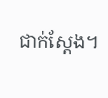ជាក់ស្តែង។